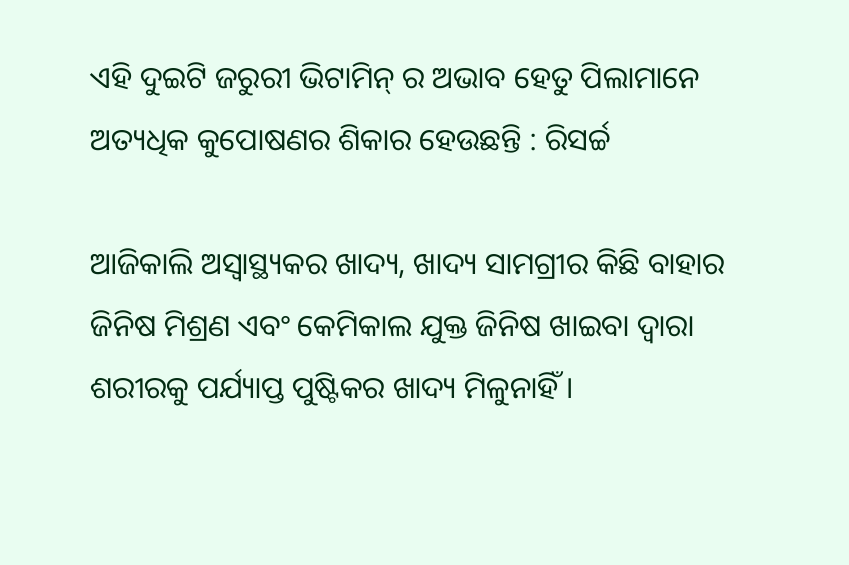ଏହି ଦୁଇଟି ଜରୁରୀ ଭିଟାମିନ୍ ର ଅଭାବ ହେତୁ ପିଲାମାନେ ଅତ୍ୟଧିକ କୁପୋଷଣର ଶିକାର ହେଉଛନ୍ତି : ରିସର୍ଚ୍ଚ

ଆଜିକାଲି ଅସ୍ୱାସ୍ଥ୍ୟକର ଖାଦ୍ୟ, ଖାଦ୍ୟ ସାମଗ୍ରୀର କିଛି ବାହାର ଜିନିଷ ମିଶ୍ରଣ ଏବଂ କେମିକାଲ ଯୁକ୍ତ ଜିନିଷ ଖାଇବା ଦ୍ୱାରା ଶରୀରକୁ ପର୍ଯ୍ୟାପ୍ତ ପୁଷ୍ଟିକର ଖାଦ୍ୟ ମିଳୁନାହିଁ ।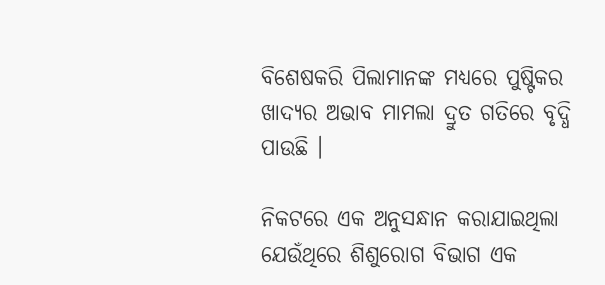ବିଶେଷକରି ପିଲାମାନଙ୍କ ମଧ୍ୟରେ ପୁଷ୍ଟିକର ଖାଦ୍ୟର ଅଭାବ ମାମଲା ଦ୍ରୁତ ଗତିରେ ବୃଦ୍ଧି ପାଉଛି ।

ନିକଟରେ ଏକ ଅନୁସନ୍ଧାନ କରାଯାଇଥିଲା ଯେଉଁଥିରେ ଶିଶୁରୋଗ ବିଭାଗ ଏକ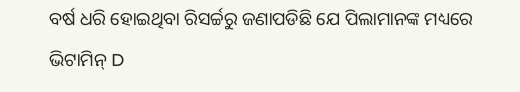ବର୍ଷ ଧରି ହୋଇଥିବା ରିସର୍ଚ୍ଚରୁ ଜଣାପଡିଛି ଯେ ପିଲାମାନଙ୍କ ମଧ୍ୟରେ ଭିଟାମିନ୍ D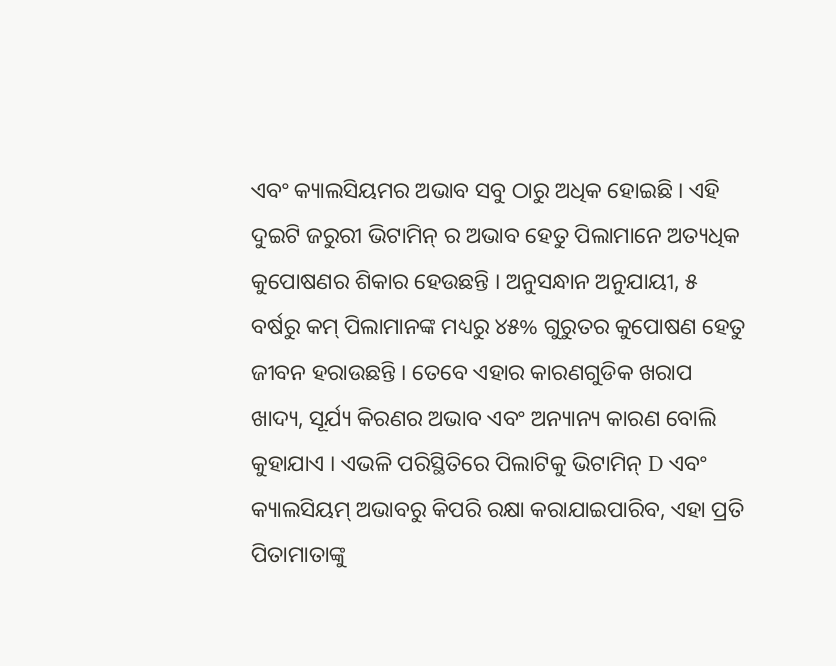ଏବଂ କ୍ୟାଲସିୟମର ଅଭାବ ସବୁ ଠାରୁ ଅଧିକ ହୋଇଛି । ଏହି ଦୁଇଟି ଜରୁରୀ ଭିଟାମିନ୍ ର ଅଭାବ ହେତୁ ପିଲାମାନେ ଅତ୍ୟଧିକ କୁପୋଷଣର ଶିକାର ହେଉଛନ୍ତି । ଅନୁସନ୍ଧାନ ଅନୁଯାୟୀ, ୫ ବର୍ଷରୁ କମ୍ ପିଲାମାନଙ୍କ ମଧ୍ୟରୁ ୪୫% ଗୁରୁତର କୁପୋଷଣ ହେତୁ ଜୀବନ ହରାଉଛନ୍ତି । ତେବେ ଏହାର କାରଣଗୁଡିକ ଖରାପ ଖାଦ୍ୟ, ସୂର୍ଯ୍ୟ କିରଣର ଅଭାବ ଏବଂ ଅନ୍ୟାନ୍ୟ କାରଣ ବୋଲି କୁହାଯାଏ । ଏଭଳି ପରିସ୍ଥିତିରେ ପିଲାଟିକୁ ଭିଟାମିନ୍ D ଏବଂ କ୍ୟାଲସିୟମ୍ ଅଭାବରୁ କିପରି ରକ୍ଷା କରାଯାଇପାରିବ, ଏହା ପ୍ରତି ପିତାମାତାଙ୍କୁ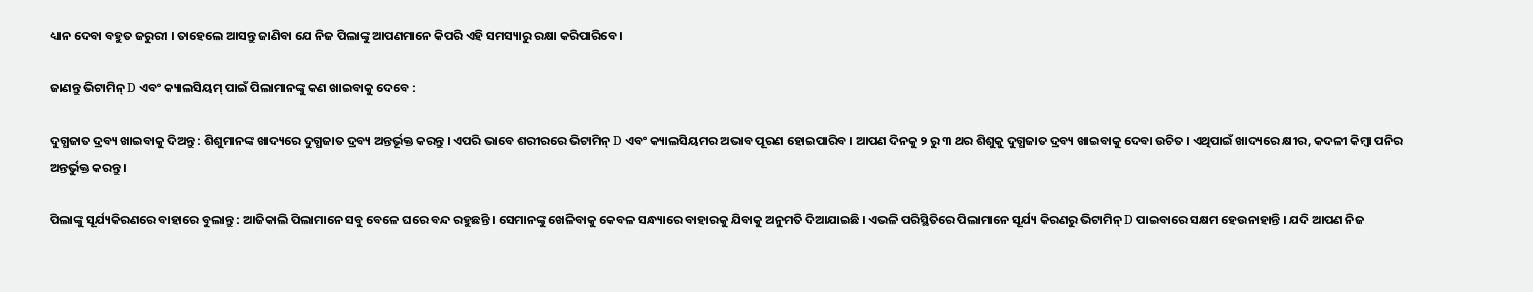ଧ୍ୟାନ ଦେବା ବହୁତ ଜରୁରୀ । ତାହେଲେ ଆସନ୍ତୁ ଜାଣିବା ଯେ ନିଜ ପିଲାଙ୍କୁ ଆପଣମାନେ କିପରି ଏହି ସମସ୍ୟାରୁ ରକ୍ଷା କରିପାରିବେ ।

ଜାଣନ୍ତୁ ଭିଟାମିନ୍ D ଏବଂ କ୍ୟାଲସିୟମ୍ ପାଇଁ ପିଲାମାନଙ୍କୁ କଣ ଖାଇବାକୁ ଦେବେ :

ଦୁଗ୍ଧଜାତ ଦ୍ରବ୍ୟ ଖାଇବାକୁ ଦିଅନ୍ତୁ : ଶିଶୁମାନଙ୍କ ଖାଦ୍ୟରେ ଦୁଗ୍ଧଜାତ ଦ୍ରବ୍ୟ ଅନ୍ତର୍ଭୂକ୍ତ କରନ୍ତୁ । ଏପରି ଭାବେ ଶରୀରରେ ଭିଟାମିନ୍ D ଏବଂ କ୍ୟାଲସିୟମର ଅଭାବ ପୂରଣ ହୋଇପାରିବ । ଆପଣ ଦିନକୁ ୨ ରୁ ୩ ଥର ଶିଶୁକୁ ଦୁଗ୍ଧଜାତ ଦ୍ରବ୍ୟ ଖାଇବାକୁ ଦେବା ଉଚିତ । ଏଥିପାଇଁ ଖାଦ୍ୟରେ କ୍ଷୀର, କଦଳୀ କିମ୍ବା ପନିର ଅନ୍ତର୍ଭୁକ୍ତ କରନ୍ତୁ ।

ପିଲାଙ୍କୁ ସୂର୍ଯ୍ୟକିରଣରେ ବାହାରେ ବୁଲାନ୍ତୁ : ଆଜିକାଲି ପିଲାମାନେ ସବୁ ବେଳେ ଘରେ ବନ୍ଦ ରହୁଛନ୍ତି । ସେମାନଙ୍କୁ ଖେଳିବାକୁ କେବଳ ସନ୍ଧ୍ୟାରେ ବାହାରକୁ ଯିବାକୁ ଅନୁମତି ଦିଆଯାଇଛି । ଏଭଳି ପରିସ୍ଥିତିରେ ପିଲାମାନେ ସୂର୍ଯ୍ୟ କିରଣରୁ ଭିଟାମିନ୍ D ପାଇବାରେ ସକ୍ଷମ ହେଉନାହାନ୍ତି । ଯଦି ଆପଣ ନିଜ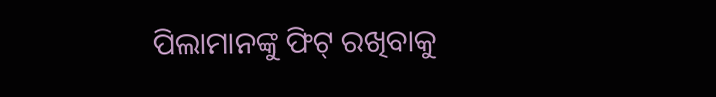ପିଲାମାନଙ୍କୁ ଫିଟ୍ ରଖିବାକୁ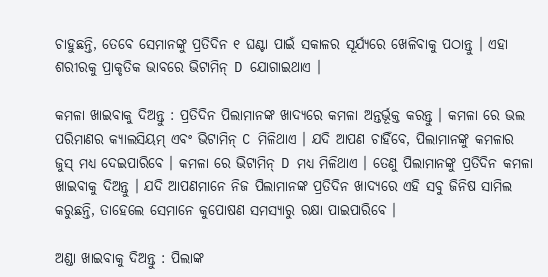ଚାହୁଛନ୍ତି, ତେବେ ସେମାନଙ୍କୁ ପ୍ରତିଦିନ ୧ ଘଣ୍ଟା ପାଇଁ ସକାଳର ସୂର୍ଯ୍ୟରେ ଖେଳିବାକୁ ପଠାନ୍ତୁ । ଏହା ଶରୀରକୁ ପ୍ରାକୃତିକ ଭାବରେ ଭିଟାମିନ୍ D ଯୋଗାଇଥାଏ ।

କମଳା ଖାଇବାକୁ ଦିଅନ୍ତୁ : ପ୍ରତିଦିନ ପିଲାମାନଙ୍କ ଖାଦ୍ୟରେ କମଳା ଅନ୍ତର୍ଭୂକ୍ତ କରନ୍ତୁ । କମଳା ରେ ଭଲ ପରିମାଣର କ୍ୟାଲସିୟମ୍ ଏବଂ ଭିଟାମିନ୍ C ମିଳିଥାଏ । ଯଦି ଆପଣ ଚାହିଁବେ, ପିଲାମାନଙ୍କୁ କମଳାର ଜୁସ୍‌ ମଧ୍ୟ ଦେଇପାରିବେ । କମଳା ରେ ଭିଟାମିନ୍ D ମଧ୍ୟ ମିଳିଥାଏ । ତେଣୁ ପିଲାମାନଙ୍କୁ ପ୍ରତିଦିନ କମଳା ଖାଇବାକୁ ଦିଅନ୍ତୁ । ଯଦି ଆପଣମାନେ ନିଜ ପିଲାମାନଙ୍କ ପ୍ରତିଦିନ ଖାଦ୍ୟରେ ଏହି ସବୁ ଜିନିଷ ସାମିଲ କରୁଛନ୍ତି, ତାହେଲେ ସେମାନେ କୁପୋଷଣ ସମସ୍ୟାରୁ ରକ୍ଷା ପାଇପାରିବେ ।

ଅଣ୍ଡା ଖାଇବାକୁ ଦିଅନ୍ତୁ : ପିଲାଙ୍କ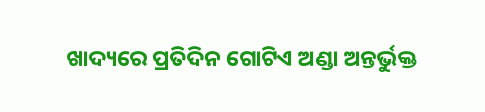ଖାଦ୍ୟରେ ପ୍ରତିଦିନ ଗୋଟିଏ ଅଣ୍ଡା ଅନ୍ତର୍ଭୁକ୍ତ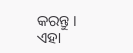କରନ୍ତୁ । ଏହା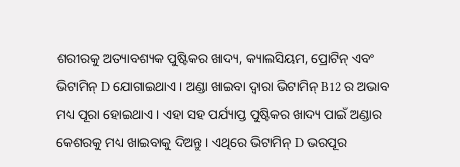ଶରୀରକୁ ଅତ୍ୟାବଶ୍ୟକ ପୁଷ୍ଟିକର ଖାଦ୍ୟ, କ୍ୟାଲସିୟମ, ପ୍ରୋଟିନ୍ ଏବଂ ଭିଟାମିନ୍ D ଯୋଗାଇଥାଏ । ଅଣ୍ଡା ଖାଇବା ଦ୍ୱାରା ଭିଟାମିନ୍ B12 ର ଅଭାବ ମଧ୍ୟ ପୂରା ହୋଇଥାଏ । ଏହା ସହ ପର୍ଯ୍ୟାପ୍ତ ପୁଷ୍ଟିକର ଖାଦ୍ୟ ପାଇଁ ଅଣ୍ଡାର କେଶରକୁ ମଧ୍ୟ ଖାଇବାକୁ ଦିଅନ୍ତୁ । ଏଥିରେ ଭିଟାମିନ୍ D ଭରପୂର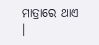ମାତ୍ରାରେ ଥାଏ ।